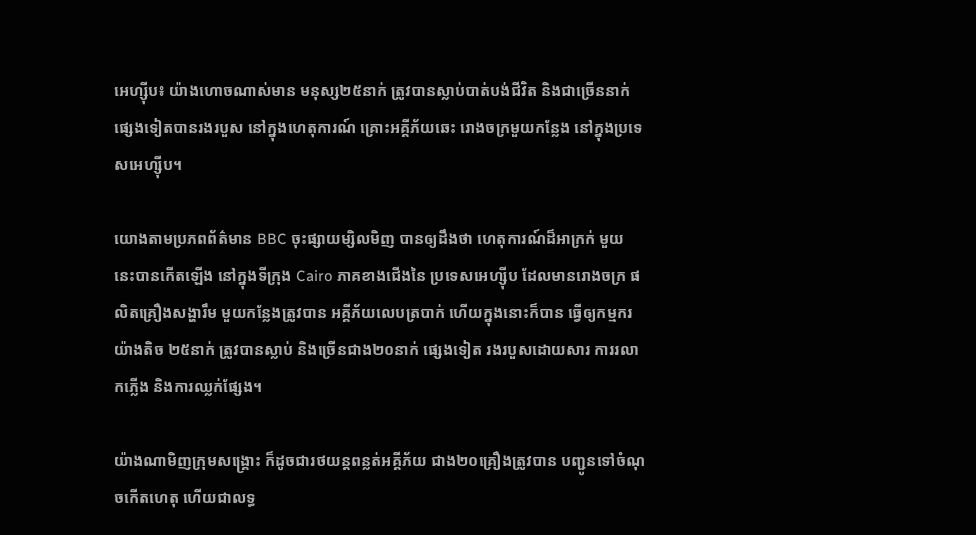អេហ្ស៊ីប៖ យ៉ាងហោចណាស់មាន មនុស្ស២៥នាក់ ត្រូវបានស្លាប់បាត់បង់ជីវិត និងជាច្រើននាក់ ផ្សេងទៀតបានរងរបួស នៅក្នុងហេតុការណ៍ គ្រោះអគ្គីភ័យឆេះ រោងចក្រមួយកន្លែង នៅក្នុងប្រទេសអេហ្ស៊ីប។

យោងតាមប្រភពព័ត៌មាន BBC ចុះផ្សាយម្សិលមិញ បានឲ្យដឹងថា ហេតុការណ៍ដ៏អាក្រក់ មួយនេះបានកើតឡើង នៅក្នុងទីក្រុង Cairo ភាគខាងជើងនៃ ប្រទេសអេហ្ស៊ីប ដែលមានរោងចក្រ ផលិតគ្រឿងសង្ហារឹម មួយកន្លែងត្រូវបាន អគ្គីភ័យលេបត្របាក់ ហើយក្នុងនោះក៏បាន ធ្វើឲ្យកម្មករយ៉ាងតិច ២៥នាក់ ត្រូវបានស្លាប់ និងច្រើនជាង២០នាក់ ផ្សេងទៀត រងរបួសដោយសារ ការរលាកភ្លើង និងការឈ្លក់ផ្សែង។

យ៉ាងណាមិញក្រុមសង្រ្គោះ ក៏ដូចជារថយន្តពន្លត់អគ្គីភ័យ ជាង២០គ្រឿងត្រូវបាន បញ្ជូនទៅចំណុចកើតហេតុ ហើយជាលទ្ធ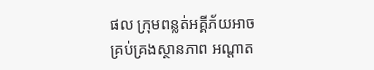ផល ក្រុមពន្លត់អគ្គីភ័យអាច គ្រប់គ្រងស្ថានភាព អណ្តាត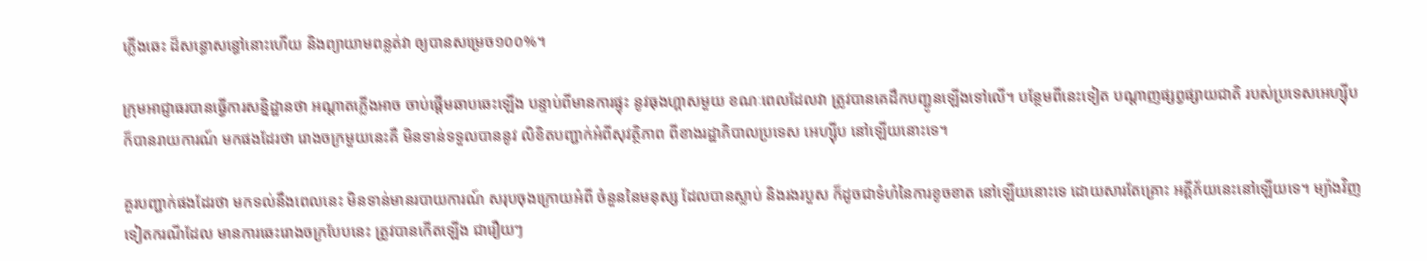ភ្លើងឆេះ ដ៏សន្ធោសន្ធៅនោះហើយ និងព្យាយាមពន្លត់វា ឲ្យបានសម្រេច១០០%។

ក្រុមអាជ្ញាធរបានធ្វើការសន្និដ្ឋានថា អណ្តាតភ្លើងអាច ចាប់ផ្តើមឆាបឆេះឡើង បន្ទាប់ពីមានការផ្ទុះ នូវធុងហ្គាសមួយ ខណៈពេលដែលវា ត្រូវបានគេដឹកបញ្ជូនឡើងទៅលើ។ បន្ថែមពីនេះទៀត បណ្តាញផ្សព្វផ្សាយជាតិ របស់ប្រទេសអេហ្ស៊ីប ក៏បានរាយការណ៍ មកផងដែរថា រោងចក្រមួយនេះគឺ មិនទាន់ទទួលបាននូវ លិខិតបញ្ជាក់អំពីសុវត្ថិភាព ពីខាងរដ្ឋាភិបាលប្រទេស អេហ្ស៊ីប នៅឡើយនោះទេ។

គួរបញ្ជាក់ផងដែរថា មកទល់នឹងពេលនេះ មិនទាន់មានរបាយការណ៍ សរុបចុងក្រោយអំពី ចំនួននៃមនុស្ស ដែលបានស្លាប់ និងរងរបួស ក៏ដូចជាទំហំនៃការខូចខាត នៅឡើយនោះទេ ដោយសារតែគ្រោះ អគ្គីភ័យនេះនៅឡើយទេ។ ម្យ៉ាងវិញទៀតករណីដែល មានការឆេះរោងចក្របែបនេះ ត្រូវបានកើតឡើង ជារឿយៗ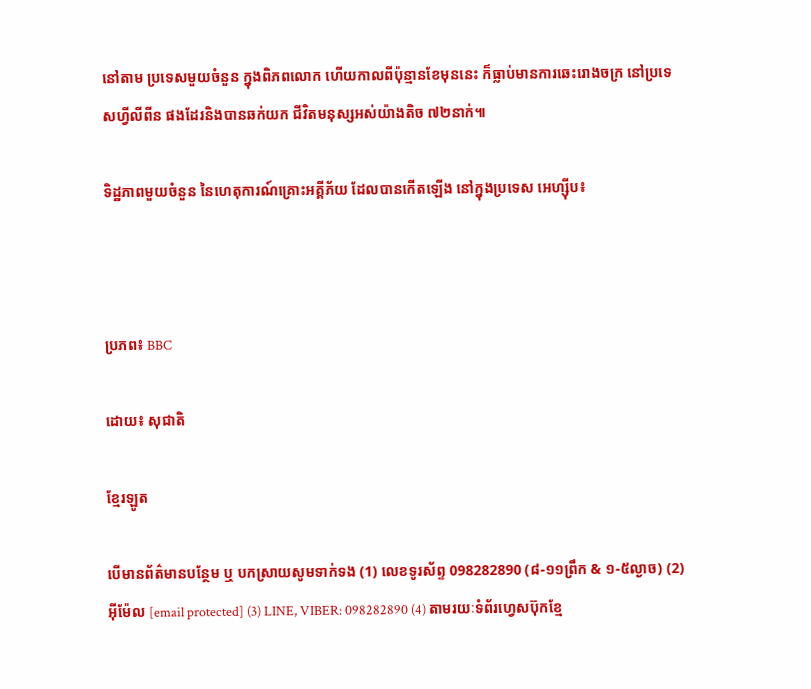នៅតាម ប្រទេសមួយចំនួន ក្នុងពិភពលោក ហើយកាលពីប៉ុន្មានខែមុននេះ ក៏ធ្លាប់មានការឆេះរោងចក្រ នៅប្រទេសហ្វីលីពីន ផងដែរនិងបានឆក់យក ជីវិតមនុស្សអស់យ៉ាងតិច ៧២នាក់៕

ទិដ្ឋភាពមួយចំនួន នៃហេតុការណ៍គ្រោះអគ្គីភ័យ ដែលបានកើតឡើង នៅក្នុងប្រទេស អេហ្ស៊ីប៖



ប្រភព៖ BBC

ដោយ៖ សុជាតិ

ខ្មែរឡូត

បើមានព័ត៌មានបន្ថែម ឬ បកស្រាយសូមទាក់ទង (1) លេខទូរស័ព្ទ 098282890 (៨-១១ព្រឹក & ១-៥ល្ងាច) (2) អ៊ីម៉ែល [email protected] (3) LINE, VIBER: 098282890 (4) តាមរយៈទំព័រហ្វេសប៊ុកខ្មែ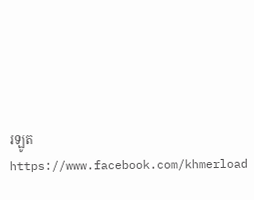រឡូត https://www.facebook.com/khmerload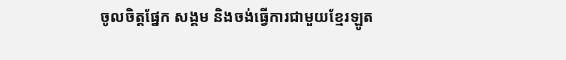ចូលចិត្តផ្នែក សង្គម និងចង់ធ្វើការជាមួយខ្មែរឡូត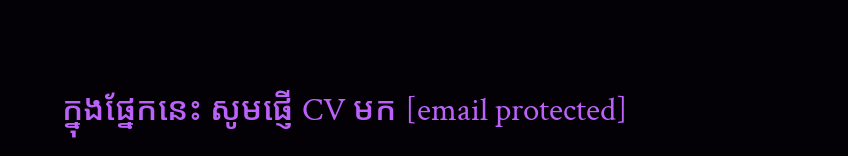ក្នុងផ្នែកនេះ សូមផ្ញើ CV មក [email protected]